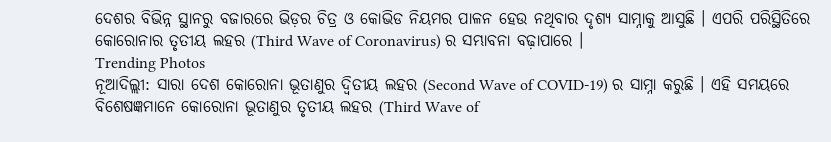ଦେଶର ବିଭିନ୍ନ ସ୍ଥାନରୁ ବଜାରରେ ଭିଡ଼ର ଚିତ୍ର ଓ କୋଭିଡ ନିୟମର ପାଳନ ହେଉ ନଥିବାର ଦୃଶ୍ୟ ସାମ୍ନାକୁ ଆସୁଛି । ଏପରି ପରିସ୍ଥିତିରେ କୋରୋନାର ତୃତୀୟ ଲହର (Third Wave of Coronavirus) ର ସମ୍ଭାବନା ବଢ଼ାପାରେ ।
Trending Photos
ନୂଆଦିଲ୍ଲୀ: ସାରା ଦେଶ କୋରୋନା ଭୂତାଣୁର ଦ୍ୱିତୀୟ ଲହର (Second Wave of COVID-19) ର ସାମ୍ନା କରୁଛି । ଏହି ସମୟରେ ବିଶେଷଜ୍ଞମାନେ କୋରୋନା ଭୂତାଣୁର ତୃତୀୟ ଲହର (Third Wave of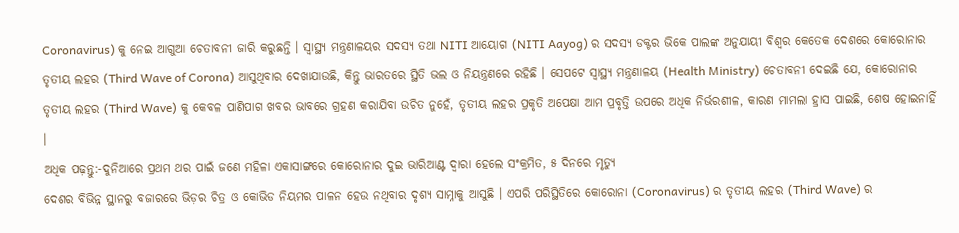Coronavirus) କୁ ନେଇ ଆଗୁଆ ଚେତାବନୀ ଜାରି କରୁଛନ୍ତି । ସ୍ୱାସ୍ଥ୍ୟ ମନ୍ତ୍ରଣାଳୟର ସଦସ୍ୟ ତଥା NITI ଆୟୋଗ (NITI Aayog) ର ସଦସ୍ୟ ଡକ୍ଟର ଭିକେ ପାଲଙ୍କ ଅନୁଯାୟୀ ବିଶ୍ୱର କେତେକ ଦେଶରେ କୋରୋନାର ତୃତୀୟ ଲହର (Third Wave of Corona) ଆସୁଥିବାର ଦେଖାଯାଉଛି, କିନ୍ତୁ ଭାରତରେ ସ୍ଥିତି ଭଲ ଓ ନିୟନ୍ତ୍ରଣରେ ରହିଛି । ସେପଟେ ସ୍ୱାସ୍ଥ୍ୟ ମନ୍ତ୍ରଣାଳୟ (Health Ministry) ଚେତାବନୀ ଦେଇଛି ଯେ, କୋରୋନାର ତୃତୀୟ ଲହର (Third Wave) କୁ କେବଳ ପାଣିପାଗ ଖବର ଭାବରେ ଗ୍ରହଣ କରାଯିବା ଉଚିତ ନୁହେଁ, ତୃତୀୟ ଲହର ପ୍ରକୃତି ଅପେକ୍ଷା ଆମ ପ୍ରବୃତ୍ତି ଉପରେ ଅଧିକ ନିର୍ଭରଶୀଳ, କାରଣ ମାମଲା ହ୍ରାସ ପାଇଛି, ଶେଷ ହୋଇନାହିଁ ।
ଅଧିକ ପଢ଼ନ୍ତୁ:-ଦୁନିଆରେ ପ୍ରଥମ ଥର ପାଇଁ ଜଣେ ମହିଳା ଏକାସାଙ୍ଗରେ କୋରୋନାର ଦୁଇ ଭାରିଆଣ୍ଟ ଦ୍ୱାରା ହେଲେ ସଂକ୍ରମିତ, ୫ ଦିନରେ ମୃତ୍ୟୁ
ଦେଶର ବିଭିନ୍ନ ସ୍ଥାନରୁ ବଜାରରେ ଭିଡ଼ର ଚିତ୍ର ଓ କୋଭିଡ ନିୟମର ପାଳନ ହେଉ ନଥିବାର ଦୃଶ୍ୟ ସାମ୍ନାକୁ ଆସୁଛି । ଏପରି ପରିସ୍ଥିତିରେ କୋରୋନା (Coronavirus) ର ତୃତୀୟ ଲହର (Third Wave) ର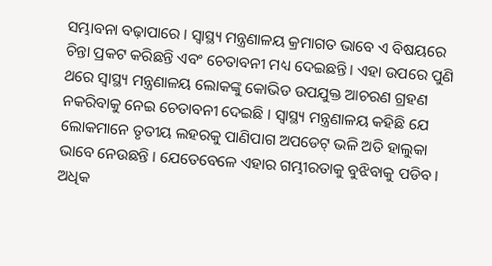ସମ୍ଭାବନା ବଢ଼ାପାରେ । ସ୍ୱାସ୍ଥ୍ୟ ମନ୍ତ୍ରଣାଳୟ କ୍ରମାଗତ ଭାବେ ଏ ବିଷୟରେ ଚିନ୍ତା ପ୍ରକଟ କରିଛନ୍ତି ଏବଂ ଚେତାବନୀ ମଧ୍ୟ ଦେଇଛନ୍ତି । ଏହା ଉପରେ ପୁଣି ଥରେ ସ୍ୱାସ୍ଥ୍ୟ ମନ୍ତ୍ରଣାଳୟ ଲୋକଙ୍କୁ କୋଭିଡ ଉପଯୁକ୍ତ ଆଚରଣ ଗ୍ରହଣ ନକରିବାକୁ ନେଇ ଚେତାବନୀ ଦେଇଛି । ସ୍ୱାସ୍ଥ୍ୟ ମନ୍ତ୍ରଣାଳୟ କହିଛି ଯେ ଲୋକମାନେ ତୃତୀୟ ଲହରକୁ ପାଣିପାଗ ଅପଡେଟ୍ ଭଳି ଅତି ହାଲୁକା ଭାବେ ନେଉଛନ୍ତି । ଯେତେବେଳେ ଏହାର ଗମ୍ଭୀରତାକୁ ବୁଝିବାକୁ ପଡିବ ।
ଅଧିକ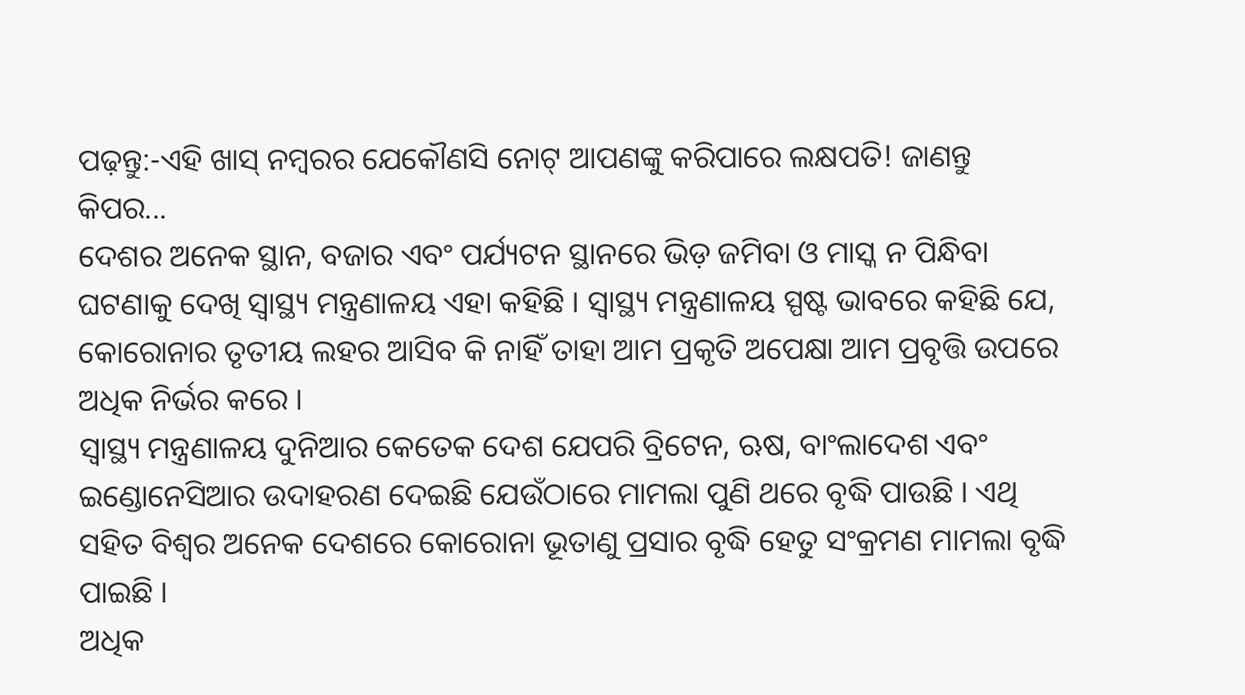ପଢ଼ନ୍ତୁ:-ଏହି ଖାସ୍ ନମ୍ୱରର ଯେକୌଣସି ନୋଟ୍ ଆପଣଙ୍କୁ କରିପାରେ ଲକ୍ଷପତି! ଜାଣନ୍ତୁ କିପର...
ଦେଶର ଅନେକ ସ୍ଥାନ, ବଜାର ଏବଂ ପର୍ଯ୍ୟଟନ ସ୍ଥାନରେ ଭିଡ଼ ଜମିବା ଓ ମାସ୍କ ନ ପିନ୍ଧିବା ଘଟଣାକୁ ଦେଖି ସ୍ୱାସ୍ଥ୍ୟ ମନ୍ତ୍ରଣାଳୟ ଏହା କହିଛି । ସ୍ୱାସ୍ଥ୍ୟ ମନ୍ତ୍ରଣାଳୟ ସ୍ପଷ୍ଟ ଭାବରେ କହିଛି ଯେ, କୋରୋନାର ତୃତୀୟ ଲହର ଆସିବ କି ନାହିଁ ତାହା ଆମ ପ୍ରକୃତି ଅପେକ୍ଷା ଆମ ପ୍ରବୃତ୍ତି ଉପରେ ଅଧିକ ନିର୍ଭର କରେ ।
ସ୍ୱାସ୍ଥ୍ୟ ମନ୍ତ୍ରଣାଳୟ ଦୁନିଆର କେତେକ ଦେଶ ଯେପରି ବ୍ରିଟେନ, ଋଷ, ବାଂଲାଦେଶ ଏବଂ ଇଣ୍ଡୋନେସିଆର ଉଦାହରଣ ଦେଇଛି ଯେଉଁଠାରେ ମାମଲା ପୁଣି ଥରେ ବୃଦ୍ଧି ପାଉଛି । ଏଥି ସହିତ ବିଶ୍ୱର ଅନେକ ଦେଶରେ କୋରୋନା ଭୂତାଣୁ ପ୍ରସାର ବୃଦ୍ଧି ହେତୁ ସଂକ୍ରମଣ ମାମଲା ବୃଦ୍ଧି ପାଇଛି ।
ଅଧିକ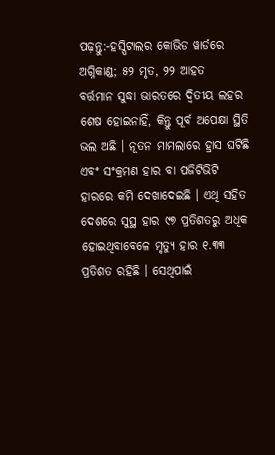ପଢ଼ନ୍ତୁ:-ହସ୍ପିଟାଲର କୋଭିଡ ୱାର୍ଡରେ ଅଗ୍ନିକାଣ୍ଡ; ୫୨ ମୃତ, ୨୨ ଆହତ
ବର୍ତ୍ତମାନ ସୁଦ୍ଧା ଭାରତରେ ଦ୍ୱିତୀୟ ଲହର ଶେଷ ହୋଇନାହିଁ, କିନ୍ତୁ ପୂର୍ବ ଅପେକ୍ଷା ସ୍ଥିତି ଭଲ ଅଛି । ନୂତନ ମାମଲାରେ ହ୍ରାସ ଘଟିଛି ଏବଂ ସଂକ୍ରମଣ ହାର ବା ପଜିଟିଭିଟି ହାରରେ କମି ଦେଖାଦେଇଛି । ଏଥି ସହିତ ଦେଶରେ ସୁସ୍ଥ ହାର ୯୭ ପ୍ରତିଶତରୁ ଅଧିକ ହୋଇଥିବାବେଳେ ମୃତ୍ୟୁ ହାର ୧.୩୩ ପ୍ରତିଶତ ରହିଛି । ସେଥିପାଇଁ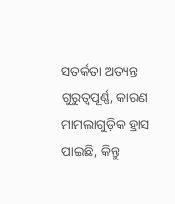ସତର୍କତା ଅତ୍ୟନ୍ତ ଗୁରୁତ୍ୱପୂର୍ଣ୍ଣ, କାରଣ ମାମଲାଗୁଡ଼ିକ ହ୍ରାସ ପାଇଛି, କିନ୍ତୁ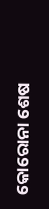କୋରୋନା ଶେଷ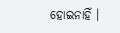ହୋଇନାହିଁ ।